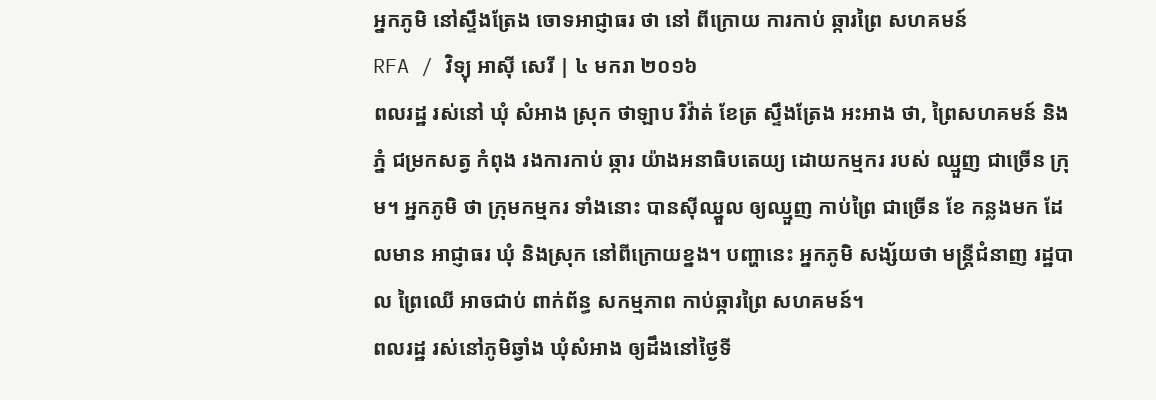អ្នកភូមិ នៅស្ទឹងត្រែង ចោទអាជ្ញាធរ ថា នៅ ពីក្រោយ ការកាប់ ឆ្ការព្រៃ សហគមន៍
RFA / វិទ្យុ អាស៊ី សេរី | ៤ មករា ២០១៦
ពលរដ្ឋ រស់នៅ ឃុំ សំអាង ស្រុក ថាឡាប រិវ៉ាត់ ខែត្រ ស្ទឹងត្រែង អះអាង ថា, ព្រៃសហគមន៍ និងភ្នំ ជម្រកសត្វ កំពុង រងការកាប់ ឆ្ការ យ៉ាងអនាធិបតេយ្យ ដោយកម្មករ របស់ ឈ្មួញ ជាច្រើន ក្រុម។ អ្នកភូមិ ថា ក្រុមកម្មករ ទាំងនោះ បានស៊ីឈ្នួល ឲ្យឈ្មួញ កាប់ព្រៃ ជាច្រើន ខែ កន្លងមក ដែលមាន អាជ្ញាធរ ឃុំ និងស្រុក នៅពីក្រោយខ្នង។ បញ្ហានេះ អ្នកភូមិ សង្ស័យថា មន្ត្រីជំនាញ រដ្ឋបាល ព្រៃឈើ អាចជាប់ ពាក់ព័ន្ធ សកម្មភាព កាប់ឆ្ការព្រៃ សហគមន៍។
ពលរដ្ឋ រស់នៅភូមិឆ្វាំង ឃុំសំអាង ឲ្យដឹងនៅថ្ងៃទី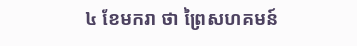៤ ខែមករា ថា ព្រៃសហគមន៍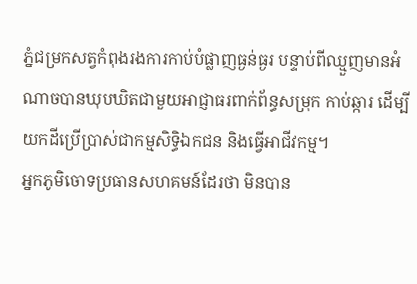ភ្នំជម្រកសត្វកំពុងរងការកាប់បំផ្លាញធ្ងន់ធ្ងរ បន្ទាប់ពីឈ្មួញមានអំណាចបានឃុបឃិតជាមួយអាជ្ញាធរពាក់ព័ន្ធសម្រុក កាប់ឆ្ការ ដើម្បីយកដីប្រើប្រាស់ជាកម្មសិទ្ធិឯកជន និងធ្វើអាជីវកម្ម។
អ្នកភូមិចោទប្រធានសហគមន៍ដែរថា មិនបាន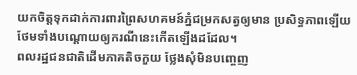យកចិត្តទុកដាក់ការពារព្រៃសហគមន៍ភ្នំជម្រកសត្វឲ្យមាន ប្រសិទ្ធភាពឡើយ ថែមទាំងបណ្ដោយឲ្យករណីនេះកើតឡើងដដែល។
ពលរដ្ឋជនជាតិដើមភាគតិចកួយ ថ្លែងសុំមិនបញ្ចេញ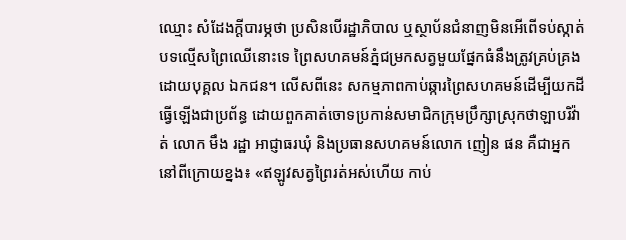ឈ្មោះ សំដែងក្ដីបារម្ភថា ប្រសិនបើរដ្ឋាភិបាល ឬស្ថាប័នជំនាញមិនអើពើទប់ស្កាត់បទល្មើសព្រៃឈើនោះទេ ព្រៃសហគមន៍ភ្នំជម្រកសត្វមួយផ្នែកធំនឹងត្រូវគ្រប់គ្រងដោយបុគ្គល ឯកជន។ លើសពីនេះ សកម្មភាពកាប់ឆ្ការព្រៃសហគមន៍ដើម្បីយកដីធ្វើឡើងជាប្រព័ន្ធ ដោយពួកគាត់ចោទប្រកាន់សមាជិកក្រុមប្រឹក្សាស្រុកថាឡាបរិវ៉ាត់ លោក មឹង រដ្ឋា អាជ្ញាធរឃុំ និងប្រធានសហគមន៍លោក ញៀន ផន គឺជាអ្នកនៅពីក្រោយខ្នង៖ «ឥឡូវសត្វព្រៃរត់អស់ហើយ កាប់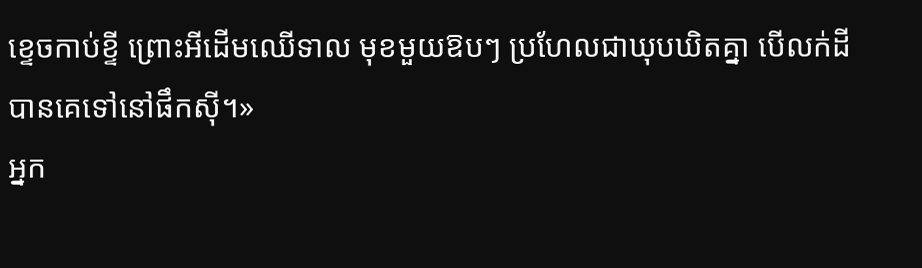ខ្ទេចកាប់ខ្ទី ព្រោះអីដើមឈើទាល មុខមួយឱបៗ ប្រហែលជាឃុបឃិតគ្នា បើលក់ដីបានគេទៅនៅផឹកស៊ី។»
អ្នក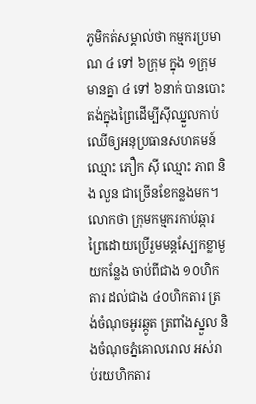ភូមិកត់សម្គាល់ថា កម្មករប្រមាណ ៤ ទៅ ៦ក្រុម ក្នុង ១ក្រុមមានគ្នា ៤ ទៅ ៦នាក់ បានបោះតង់ក្នុងព្រៃដើម្បីស៊ីឈ្នួលកាប់ឈើឲ្យអនុប្រធានសហគមន៍ ឈ្មោះ ភឿក ស៊ី ឈ្មោះ ភាព និង លួន ជាច្រើនខែកន្លងមក។ លោកថា ក្រុមកម្មករកាប់ឆ្ការព្រៃដោយប្រើរួមមន្តស្បែកខ្លាមួយកន្លែង ចាប់ពីជាង ១០ហិកតារ ដល់ជាង ៤០ហិកតារ ត្រង់ចំណុចអូរឆ្កូត ត្រពាំងស្នួល និងចំណុចភ្នំគោលរោល អស់រាប់រយហិកតារ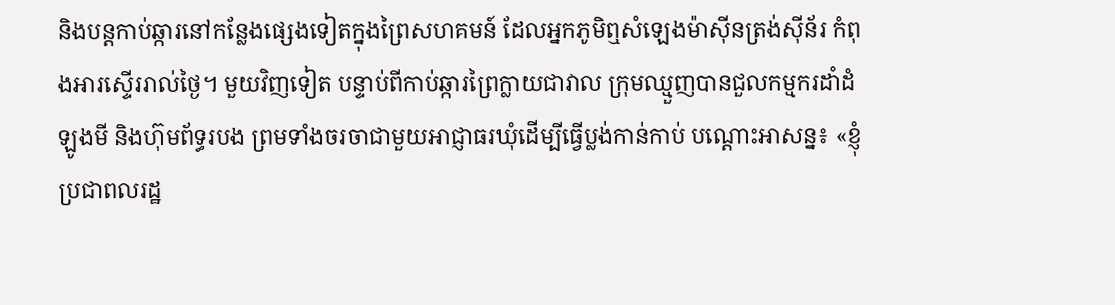និងបន្តកាប់ឆ្ការនៅកន្លែងផ្សេងទៀតក្នុងព្រៃសហគមន៍ ដែលអ្នកភូមិឮសំឡេងម៉ាស៊ីនត្រង់ស៊ីន័រ កំពុងអារស្ទើររាល់ថ្ងៃ។ មួយវិញទៀត បន្ទាប់ពីកាប់ឆ្ការព្រៃក្លាយជាវាល ក្រុមឈ្មួញបានជួលកម្មករដាំដំឡូងមី និងហ៊ុមព័ទ្ធរបង ព្រមទាំងចរចាជាមួយអាជ្ញាធរឃុំដើម្បីធ្វើប្លង់កាន់កាប់ បណ្ដោះអាសន្ន៖ «ខ្ញុំប្រជាពលរដ្ឋ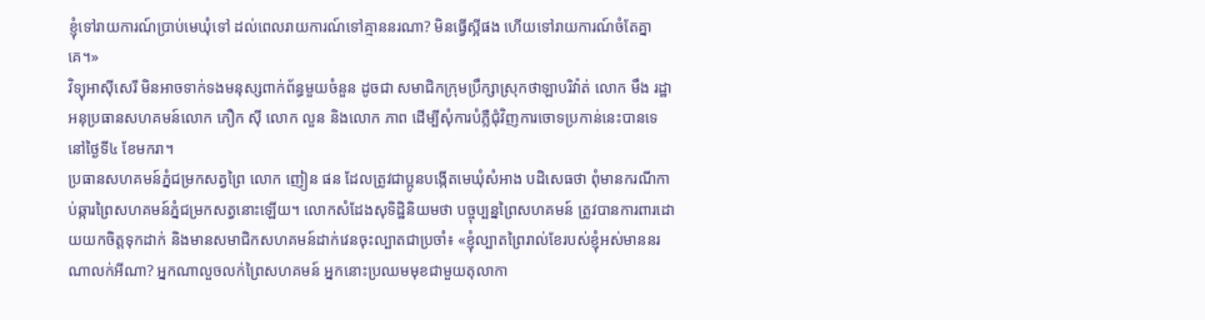ខ្ញុំទៅរាយការណ៍ប្រាប់មេឃុំទៅ ដល់ពេលរាយការណ៍ទៅគ្មាននរណា? មិនធ្វើស្អីផង ហើយទៅរាយការណ៍ចំតែគ្នាគេ។»
វិទ្យុអាស៊ីសេរី មិនអាចទាក់ទងមនុស្សពាក់ព័ន្ធមួយចំនួន ដូចជា សមាជិកក្រុមប្រឹក្សាស្រុកថាឡាបរិវ៉ាត់ លោក មឹង រដ្ឋា អនុប្រធានសហគមន៍លោក ភឿក ស៊ី លោក លួន និងលោក ភាព ដើម្បីសុំការបំភ្លឺជុំវិញការចោទប្រកាន់នេះបានទេ នៅថ្ងៃទី៤ ខែមករា។
ប្រធានសហគមន៍ភ្នំជម្រកសត្វព្រៃ លោក ញៀន ផន ដែលត្រូវជាប្អូនបង្កើតមេឃុំសំអាង បដិសេធថា ពុំមានករណីកាប់ឆ្ការព្រៃសហគមន៍ភ្នំជម្រកសត្វនោះឡើយ។ លោកសំដែងសុទិដ្ឋិនិយមថា បច្ចុប្បន្នព្រៃសហគមន៍ ត្រូវបានការពារដោយយកចិត្តទុកដាក់ និងមានសមាជិកសហគមន៍ដាក់វេនចុះល្បាតជាប្រចាំ៖ «ខ្ញុំល្បាតព្រៃរាល់ខែរបស់ខ្ញុំអស់មាននរណាលក់អីណា? អ្នកណាលួចលក់ព្រៃសហគមន៍ អ្នកនោះប្រឈមមុខជាមួយតុលាកា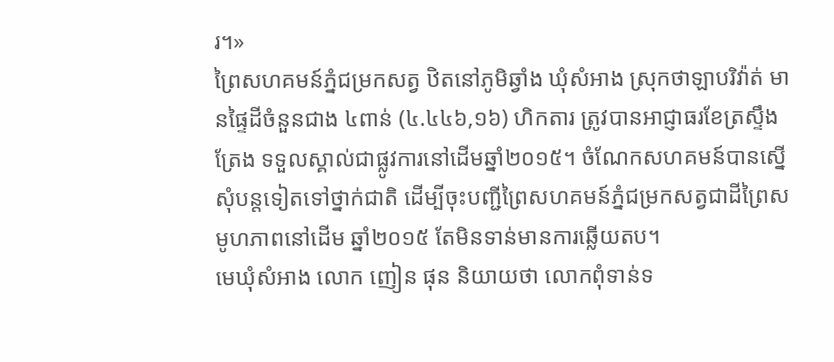រ។»
ព្រៃសហគមន៍ភ្នំជម្រកសត្វ ឋិតនៅភូមិឆ្វាំង ឃុំសំអាង ស្រុកថាឡាបរិវ៉ាត់ មានផ្ទៃដីចំនួនជាង ៤ពាន់ (៤.៤៤៦,១៦) ហិកតារ ត្រូវបានអាជ្ញាធរខែត្រស្ទឹងត្រែង ទទួលស្គាល់ជាផ្លូវការនៅដើមឆ្នាំ២០១៥។ ចំណែកសហគមន៍បានស្នើសុំបន្តទៀតទៅថ្នាក់ជាតិ ដើម្បីចុះបញ្ជីព្រៃសហគមន៍ភ្នំជម្រកសត្វជាដីព្រៃសមូហភាពនៅដើម ឆ្នាំ២០១៥ តែមិនទាន់មានការឆ្លើយតប។
មេឃុំសំអាង លោក ញៀន ផុន និយាយថា លោកពុំទាន់ទ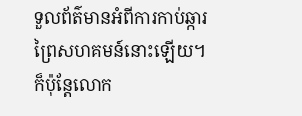ទួលព័ត៌មានអំពីការកាប់ឆ្ការព្រៃសហគមន៍នោះឡើយ។ ក៏ប៉ុន្តែលោក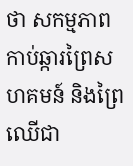ថា សកម្មភាពកាប់ឆ្ការព្រៃសហគមន៍ និងព្រៃឈើជា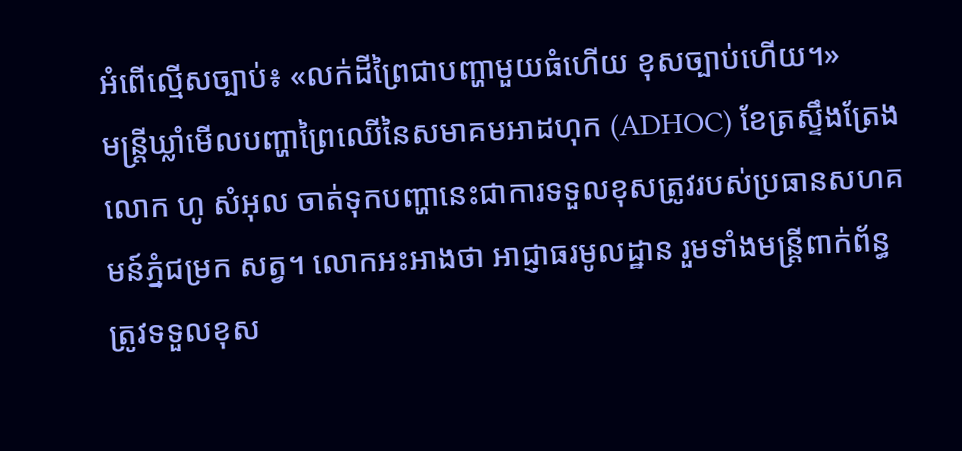អំពើល្មើសច្បាប់៖ «លក់ដីព្រៃជាបញ្ហាមួយធំហើយ ខុសច្បាប់ហើយ។»
មន្ត្រីឃ្លាំមើលបញ្ហាព្រៃឈើនៃសមាគមអាដហុក (ADHOC) ខែត្រស្ទឹងត្រែង លោក ហូ សំអុល ចាត់ទុកបញ្ហានេះជាការទទួលខុសត្រូវរបស់ប្រធានសហគមន៍ភ្នំជម្រក សត្វ។ លោកអះអាងថា អាជ្ញាធរមូលដ្ឋាន រួមទាំងមន្ត្រីពាក់ព័ន្ធ ត្រូវទទួលខុស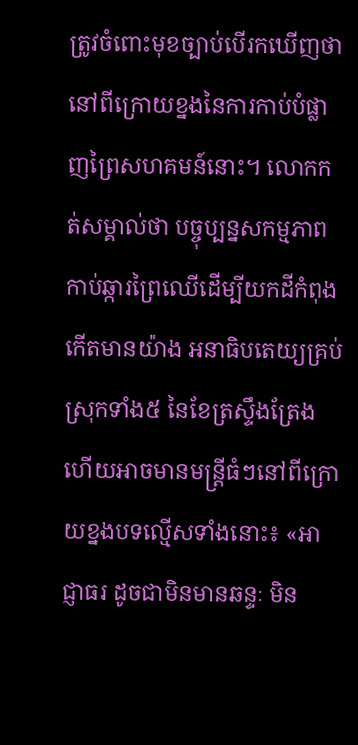ត្រូវចំពោះមុខច្បាប់បើរកឃើញថា នៅពីក្រោយខ្នងនៃការកាប់បំផ្លាញព្រៃសហគមន៍នោះ។ លោកកត់សម្គាល់ថា បច្ចុប្បន្នសកម្មភាពកាប់ឆ្ការព្រៃឈើដើម្បីយកដីកំពុងកើតមានយ៉ាង អនាធិបតេយ្យគ្រប់ស្រុកទាំង៥ នៃខែត្រស្ទឹងត្រែង ហើយអាចមានមន្ត្រីធំៗនៅពីក្រោយខ្នងបទល្មើសទាំងនោះ៖ «អាជ្ញាធរ ដូចជាមិនមានឆន្ទៈ មិន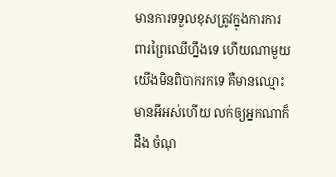មានការទទួលខុសត្រូវក្នុងការការពារព្រៃឈើហ្នឹងទេ ហើយណាមួយ យើងមិនពិបាករកទេ គឺមានឈ្មោះមានអីអស់ហើយ លក់ឲ្យអ្នកណាក៏ដឹង ចំណុ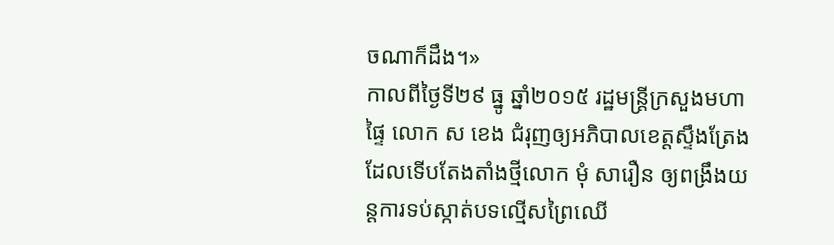ចណាក៏ដឹង។»
កាលពីថ្ងៃទី២៩ ធ្នូ ឆ្នាំ២០១៥ រដ្ឋមន្ត្រីក្រសួងមហាផ្ទៃ លោក ស ខេង ជំរុញឲ្យអភិបាលខេត្តស្ទឹងត្រែង ដែលទើបតែងតាំងថ្មីលោក មុំ សារឿន ឲ្យពង្រឹងយន្តការទប់ស្កាត់បទល្មើសព្រៃឈើ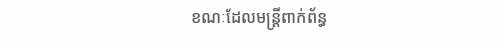ខណៈដែលមន្ត្រីពាក់ព័ន្ធ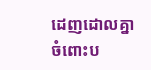ដេញដោលគ្នាចំពោះប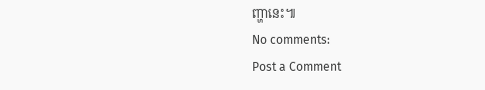ញ្ហានេះ៕
No comments:
Post a Comment